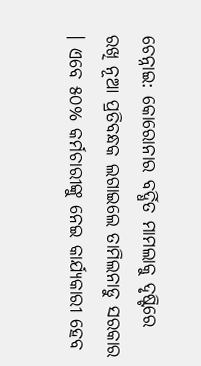ଚେନ୍ନାଇ: କୋରୋନାର ବର୍ଦ୍ଧିତ ମାମଲାକୁ ଦୃଷ୍ଟିରେ ରଖି ନୂଆ ପ୍ରତିବନ୍ଧକ ଲଗାଇଲେ ତାମିଲନାଡୁ ସରକାର । ଏବେ ୫୦% କର୍ମଚାରୀଙ୍କୁ ନେଇ କାର୍ଯ୍ୟକାରୀ ହେବ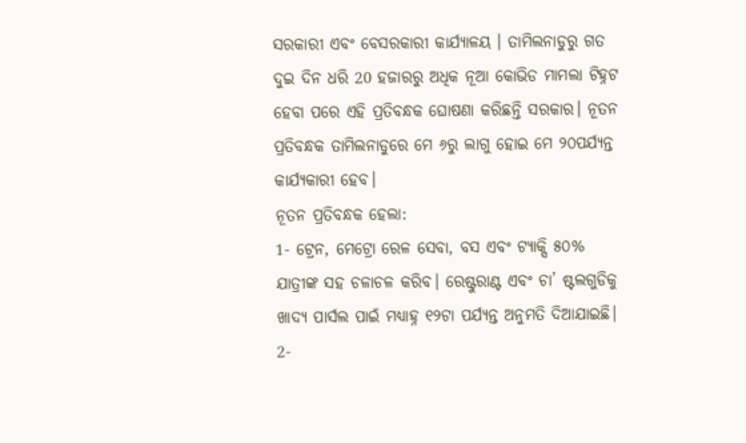ସରକାରୀ ଏବଂ ବେସରକାରୀ କାର୍ଯ୍ୟାଳୟ । ତାମିଲନାଡୁରୁ ଗତ ଦୁଇ ଦିନ ଧରି 20 ହଜାରରୁ ଅଧିକ ନୂଆ କୋଭିଡ ମାମଲା ଟିହ୍ନଟ ହେବା ପରେ ଏହି ପ୍ରତିବନ୍ଧକ ଘୋଷଣା କରିଛନ୍ତି ସରକାର। ନୂତନ ପ୍ରତିବନ୍ଧକ ତାମିଲନାଡୁରେ ମେ ୬ରୁ ଲାଗୁ ହୋଇ ମେ ୨୦ପର୍ଯ୍ୟନ୍ତ କାର୍ଯ୍ୟକାରୀ ହେବ।
ନୂତନ ପ୍ରତିବନ୍ଧକ ହେଲା:
1- ଟ୍ରେନ, ମେଟ୍ରୋ ରେଳ ସେବା, ବସ ଏବଂ ଟ୍ୟାକ୍ସି ୫୦% ଯାତ୍ରୀଙ୍କ ସହ ଚଳାଚଳ କରିବ। ରେଷ୍ଟୁରାଣ୍ଟ ଏବଂ ଚା’ ଷ୍ଟଲଗୁଡିକୁ ଖାଦ୍ୟ ପାର୍ସଲ ପାଇଁ ମଧ୍ୟାହ୍ନ ୧୨ଟା ପର୍ଯ୍ୟନ୍ତ ଅନୁମତି ଦିଆଯାଇଛି।
2-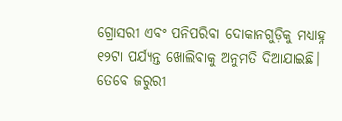ଗ୍ରୋସରୀ ଏବଂ ପନିପରିବା ଦୋକାନଗୁଡ଼ିକୁ ମଧ୍ୟାହ୍ନ ୧୨ଟା ପର୍ଯ୍ୟନ୍ତ ଖୋଲିବାକୁ ଅନୁମତି ଦିଆଯାଇଛି। ତେବେ ଜରୁରୀ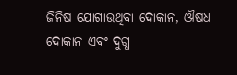ଜିନିଷ ଯୋଗାଉଥିବା ଦୋକାନ, ଔଷଧ ଦୋକାନ ଏବଂ ଦୁଗ୍ଧ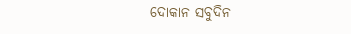ଦୋକାନ ସବୁଦିନ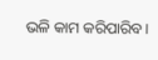ଭଳି କାମ କରିପାରିବ।